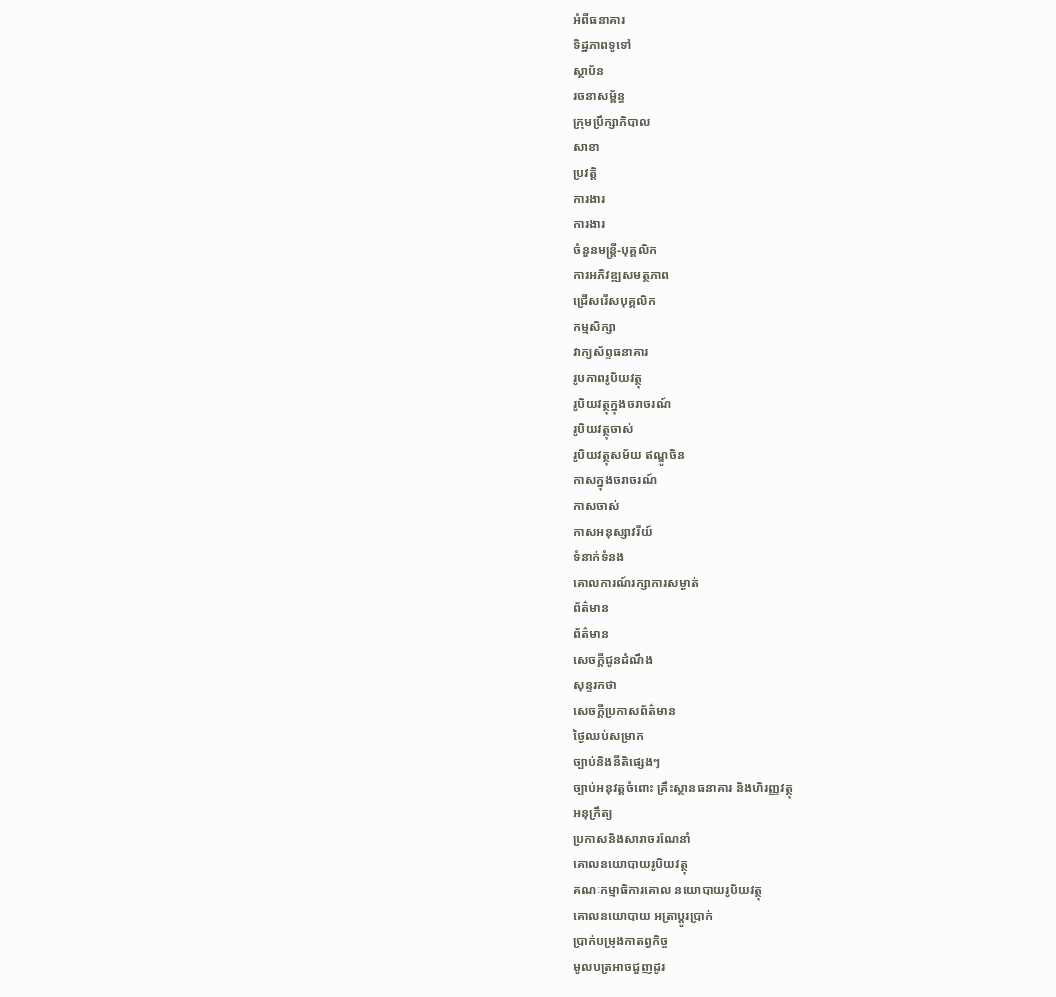អំពីធនាគារ
ទិដ្ឋភាពទូទៅ
ស្ថាប័ន
រចនាសម្ព័ន្ធ
ក្រុមប្រឹក្សាភិបាល
សាខា
ប្រវត្តិ
ការងារ
ការងារ
ចំនួនមន្ត្រី-បុគ្គលិក
ការអភិវឌ្ឍសមត្ថភាព
ជ្រើសរើសបុគ្គលិក
កម្មសិក្សា
វាក្យស័ព្ទធនាគារ
រូបភាពរូបិយវត្ថុ
រូបិយវត្ថុក្នុងចរាចរណ៍
រូបិយវត្ថុចាស់
រូបិយវត្ថុសម័យ ឥណ្ឌូចិន
កាសក្នុងចរាចរណ៍
កាសចាស់
កាសអនុស្សាវរីយ៍
ទំនាក់ទំនង
គោលការណ៍រក្សាការសម្ងាត់
ព័ត៌មាន
ព័ត៌មាន
សេចក្តីជូនដំណឹង
សុន្ទរកថា
សេចក្តីប្រកាសព័ត៌មាន
ថ្ងៃឈប់សម្រាក
ច្បាប់និងនីតិផ្សេងៗ
ច្បាប់អនុវត្តចំពោះ គ្រឹះស្ថានធនាគារ និងហិរញ្ញវត្ថុ
អនុក្រឹត្យ
ប្រកាសនិងសារាចរណែនាំ
គោលនយោបាយរូបិយវត្ថុ
គណៈកម្មាធិការគោល នយោបាយរូបិយវត្ថុ
គោលនយោបាយ អត្រាប្តូរប្រាក់
ប្រាក់បម្រុងកាតព្វកិច្ច
មូលបត្រអាចជួញដូរ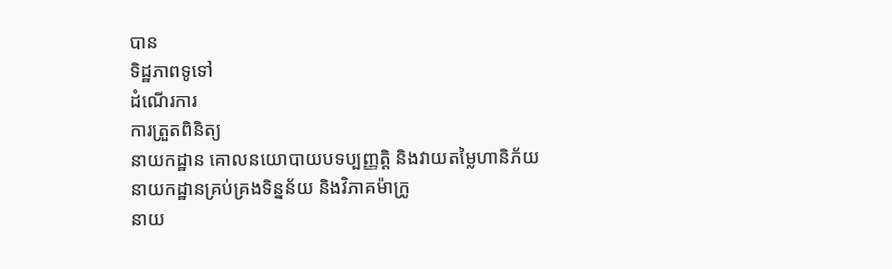បាន
ទិដ្ឋភាពទូទៅ
ដំណើរការ
ការត្រួតពិនិត្យ
នាយកដ្ឋាន គោលនយោបាយបទប្បញ្ញត្តិ និងវាយតម្លៃហានិភ័យ
នាយកដ្ឋានគ្រប់គ្រងទិន្នន័យ និងវិភាគម៉ាក្រូ
នាយ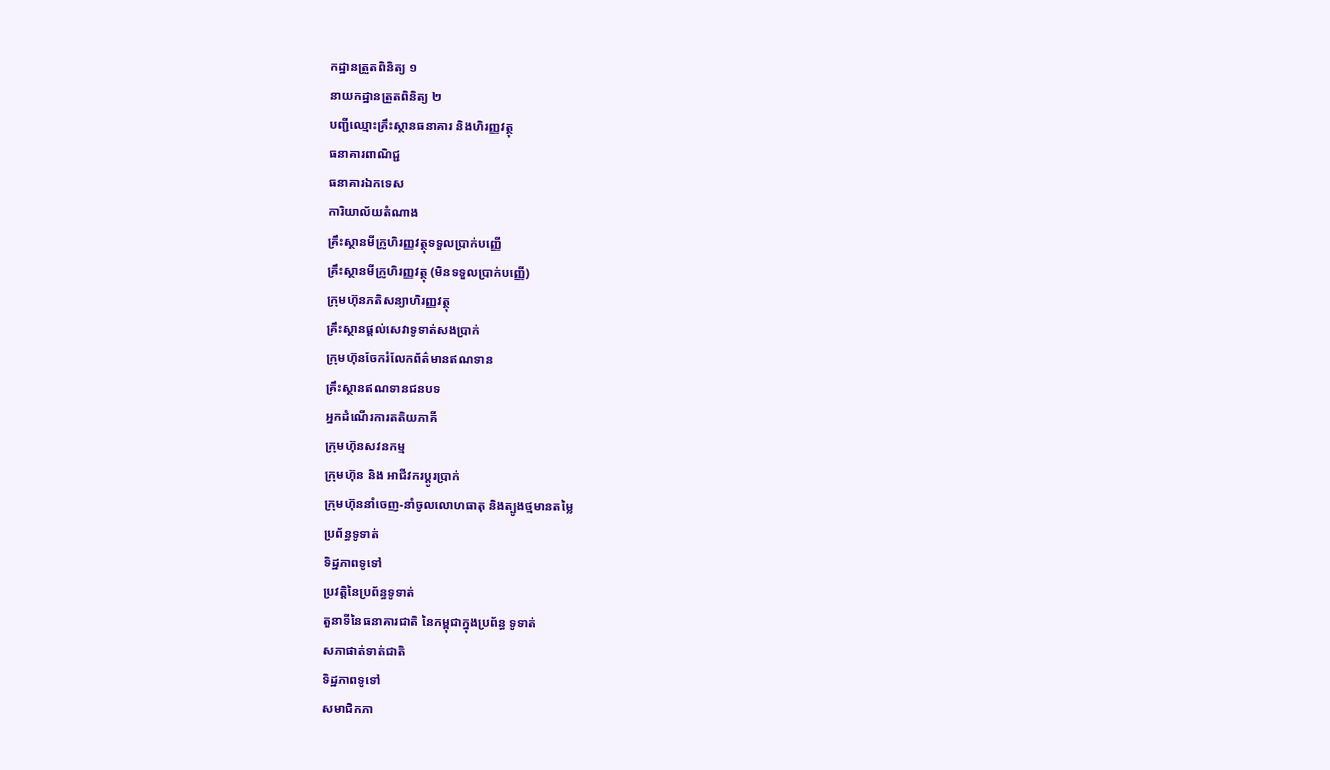កដ្ឋានត្រួតពិនិត្យ ១
នាយកដ្ឋានត្រួតពិនិត្យ ២
បញ្ជីឈ្មោះគ្រឹះស្ថានធនាគារ និងហិរញ្ញវត្ថុ
ធនាគារពាណិជ្ជ
ធនាគារឯកទេស
ការិយាល័យតំណាង
គ្រឹះស្ថានមីក្រូហិរញ្ញវត្ថុទទួលប្រាក់បញ្ញើ
គ្រឹះស្ថានមីក្រូហិរញ្ញវត្ថុ (មិនទទួលប្រាក់បញ្ញើ)
ក្រុមហ៊ុនភតិសន្យាហិរញ្ញវត្ថុ
គ្រឹះស្ថានផ្ដល់សេវាទូទាត់សងប្រាក់
ក្រុមហ៊ុនចែករំលែកព័ត៌មានឥណទាន
គ្រឹះស្ថានឥណទានជនបទ
អ្នកដំណើរការតតិយភាគី
ក្រុមហ៊ុនសវនកម្ម
ក្រុមហ៊ុន និង អាជីវករប្តូរប្រាក់
ក្រុមហ៊ុននាំចេញ-នាំចូលលោហធាតុ និងត្បូងថ្មមានតម្លៃ
ប្រព័ន្ធទូទាត់
ទិដ្ឋភាពទូទៅ
ប្រវត្តិនៃប្រព័ន្ធទូទាត់
តួនាទីនៃធនាគារជាតិ នៃកម្ពុជាក្នុងប្រព័ន្ធ ទូទាត់
សភាផាត់ទាត់ជាតិ
ទិដ្ឋភាពទូទៅ
សមាជិកភា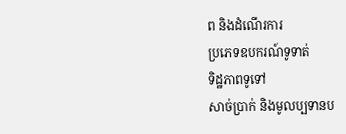ព និងដំណើរការ
ប្រភេទឧបករណ៍ទូទាត់
ទិដ្ឋភាពទូទៅ
សាច់ប្រាក់ និងមូលប្បទានប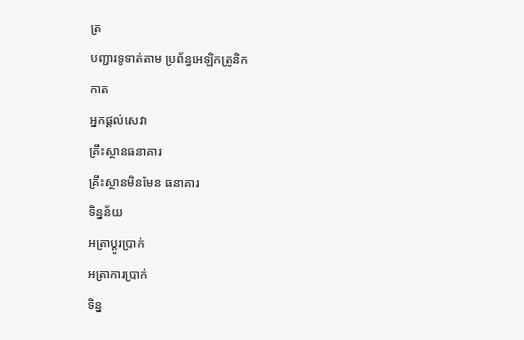ត្រ
បញ្ជារទូទាត់តាម ប្រព័ន្ធអេឡិកត្រូនិក
កាត
អ្នកផ្តល់សេវា
គ្រឹះស្ថានធនាគារ
គ្រឹះស្ថានមិនមែន ធនាគារ
ទិន្នន័យ
អត្រាប្តូរបា្រក់
អត្រាការប្រាក់
ទិន្ន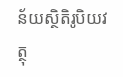ន័យស្ថិតិរូបិយវត្ថុ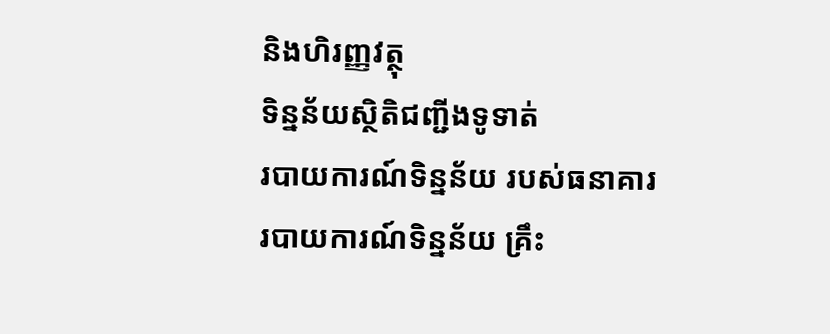និងហិរញ្ញវត្ថុ
ទិន្នន័យស្ថិតិជញ្ជីងទូទាត់
របាយការណ៍ទិន្នន័យ របស់ធនាគារ
របាយការណ៍ទិន្នន័យ គ្រឹះ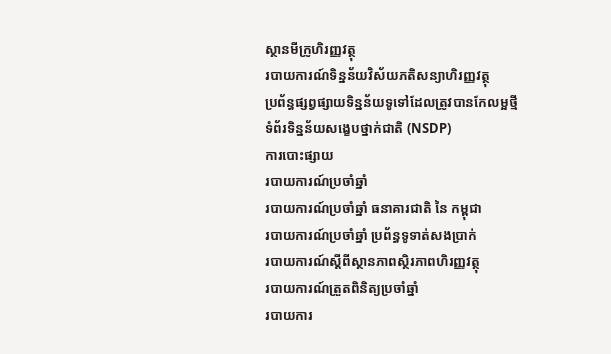ស្ថានមីក្រូហិរញ្ញវត្ថុ
របាយការណ៍ទិន្នន័យវិស័យភតិសន្យាហិរញ្ញវត្ថុ
ប្រព័ន្ធផ្សព្វផ្សាយទិន្នន័យទូទៅដែលត្រូវបានកែលម្អថ្មី
ទំព័រទិន្នន័យសង្ខេបថ្នាក់ជាតិ (NSDP)
ការបោះផ្សាយ
របាយការណ៍ប្រចាំឆ្នាំ
របាយការណ៍ប្រចាំឆ្នាំ ធនាគារជាតិ នៃ កម្ពុជា
របាយការណ៍ប្រចាំឆ្នាំ ប្រព័ន្ធទូទាត់សងប្រាក់
របាយការណ៍ស្តីពីស្ថានភាពស្ថិរភាពហិរញ្ញវត្ថុ
របាយការណ៍ត្រួតពិនិត្យប្រចាំឆ្នាំ
របាយការ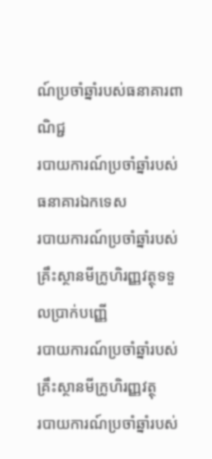ណ៍ប្រចាំឆ្នាំរបស់ធនាគារពាណិជ្ជ
របាយការណ៍ប្រចាំឆ្នាំរបស់ធនាគារឯកទេស
របាយការណ៍ប្រចាំឆ្នាំរបស់គ្រឹះស្ថានមីក្រូហិរញ្ញវត្ថុទទួលប្រាក់បញ្ញើ
របាយការណ៍ប្រចាំឆ្នាំរបស់គ្រឹះស្ថានមីក្រូហិរញ្ញវត្ថុ
របាយការណ៍ប្រចាំឆ្នាំរបស់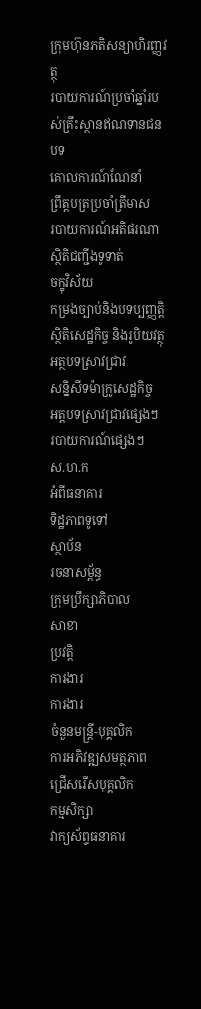ក្រុមហ៊ុនភតិសន្យាហិរញ្ញវត្ថុ
របាយការណ៍ប្រចាំឆ្នាំរបស់គ្រឹះស្ថានឥណទានជនបទ
គោលការណ៍ណែនាំ
ព្រឹត្តបត្រប្រចាំត្រីមាស
របាយការណ៍អតិផរណា
ស្ថិតិជញ្ជីងទូទាត់
ចក្ខុវិស័យ
កម្រងច្បាប់និងបទប្បញ្ញត្តិ
ស្ថិតិសេដ្ឋកិច្ច និងរូបិយវត្ថុ
អត្ថបទស្រាវជ្រាវ
សន្និសីទម៉ាក្រូសេដ្ឋកិច្ច
អត្តបទស្រាវជ្រាវផ្សេងៗ
របាយការណ៍ផ្សេងៗ
ស.ហ.ក
អំពីធនាគារ
ទិដ្ឋភាពទូទៅ
ស្ថាប័ន
រចនាសម្ព័ន្ធ
ក្រុមប្រឹក្សាភិបាល
សាខា
ប្រវត្តិ
ការងារ
ការងារ
ចំនួនមន្ត្រី-បុគ្គលិក
ការអភិវឌ្ឍសមត្ថភាព
ជ្រើសរើសបុគ្គលិក
កម្មសិក្សា
វាក្យស័ព្ទធនាគារ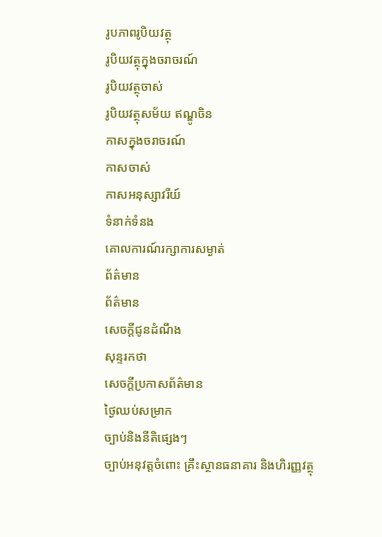រូបភាពរូបិយវត្ថុ
រូបិយវត្ថុក្នុងចរាចរណ៍
រូបិយវត្ថុចាស់
រូបិយវត្ថុសម័យ ឥណ្ឌូចិន
កាសក្នុងចរាចរណ៍
កាសចាស់
កាសអនុស្សាវរីយ៍
ទំនាក់ទំនង
គោលការណ៍រក្សាការសម្ងាត់
ព័ត៌មាន
ព័ត៌មាន
សេចក្តីជូនដំណឹង
សុន្ទរកថា
សេចក្តីប្រកាសព័ត៌មាន
ថ្ងៃឈប់សម្រាក
ច្បាប់និងនីតិផ្សេងៗ
ច្បាប់អនុវត្តចំពោះ គ្រឹះស្ថានធនាគារ និងហិរញ្ញវត្ថុ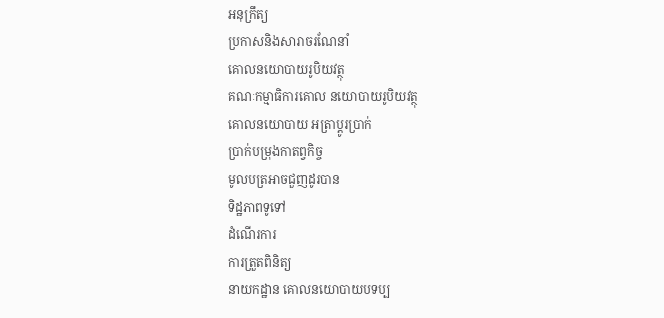អនុក្រឹត្យ
ប្រកាសនិងសារាចរណែនាំ
គោលនយោបាយរូបិយវត្ថុ
គណៈកម្មាធិការគោល នយោបាយរូបិយវត្ថុ
គោលនយោបាយ អត្រាប្តូរប្រាក់
ប្រាក់បម្រុងកាតព្វកិច្ច
មូលបត្រអាចជួញដូរបាន
ទិដ្ឋភាពទូទៅ
ដំណើរការ
ការត្រួតពិនិត្យ
នាយកដ្ឋាន គោលនយោបាយបទប្ប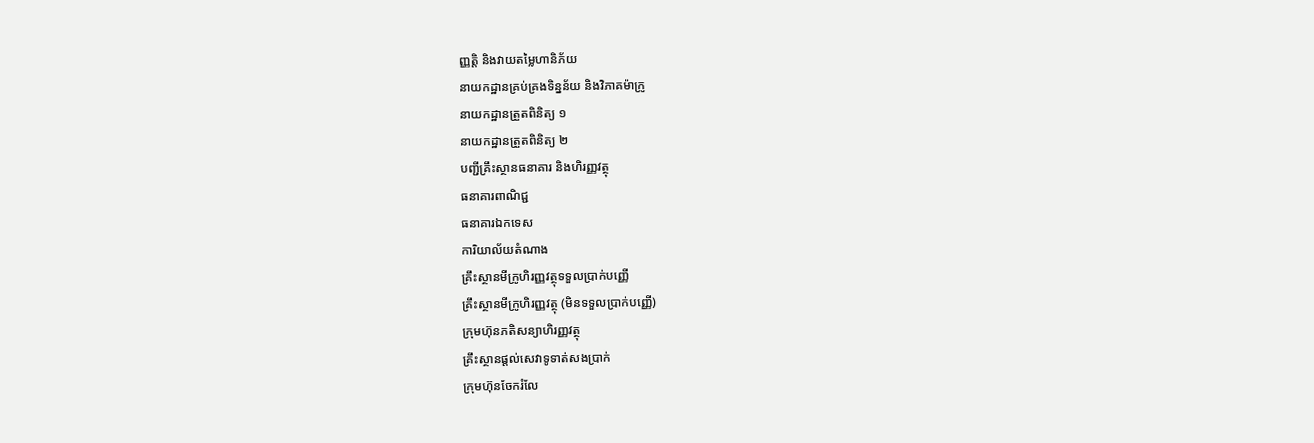ញ្ញត្តិ និងវាយតម្លៃហានិភ័យ
នាយកដ្ឋានគ្រប់គ្រងទិន្នន័យ និងវិភាគម៉ាក្រូ
នាយកដ្ឋានត្រួតពិនិត្យ ១
នាយកដ្ឋានត្រួតពិនិត្យ ២
បញ្ជីគ្រឹះស្ថានធនាគារ និងហិរញ្ញវត្ថុ
ធនាគារពាណិជ្ជ
ធនាគារឯកទេស
ការិយាល័យតំណាង
គ្រឹះស្ថានមីក្រូហិរញ្ញវត្ថុទទួលប្រាក់បញ្ញើ
គ្រឹះស្ថានមីក្រូហិរញ្ញវត្ថុ (មិនទទួលប្រាក់បញ្ញើ)
ក្រុមហ៊ុនភតិសន្យាហិរញ្ញវត្ថុ
គ្រឹះស្ថានផ្ដល់សេវាទូទាត់សងប្រាក់
ក្រុមហ៊ុនចែករំលែ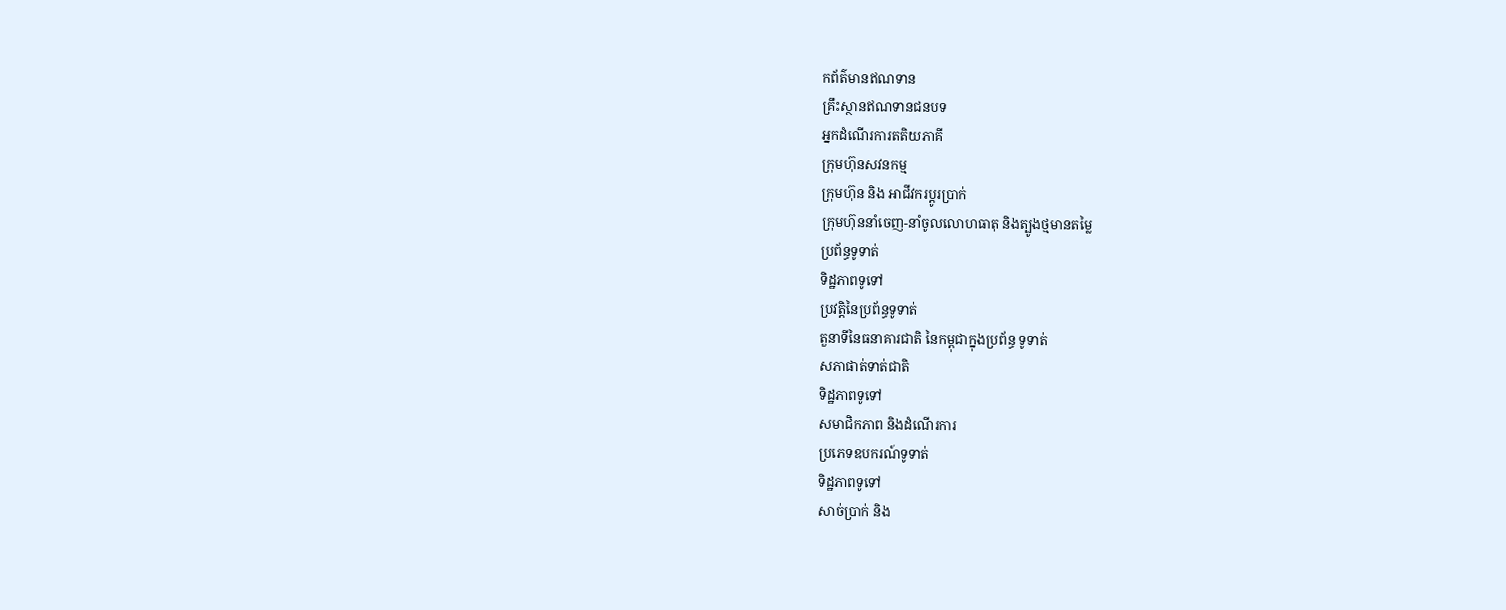កព័ត៌មានឥណទាន
គ្រឹះស្ថានឥណទានជនបទ
អ្នកដំណើរការតតិយភាគី
ក្រុមហ៊ុនសវនកម្ម
ក្រុមហ៊ុន និង អាជីវករប្តូរប្រាក់
ក្រុមហ៊ុននាំចេញ-នាំចូលលោហធាតុ និងត្បូងថ្មមានតម្លៃ
ប្រព័ន្ធទូទាត់
ទិដ្ឋភាពទូទៅ
ប្រវត្តិនៃប្រព័ន្ធទូទាត់
តួនាទីនៃធនាគារជាតិ នៃកម្ពុជាក្នុងប្រព័ន្ធ ទូទាត់
សភាផាត់ទាត់ជាតិ
ទិដ្ឋភាពទូទៅ
សមាជិកភាព និងដំណើរការ
ប្រភេទឧបករណ៍ទូទាត់
ទិដ្ឋភាពទូទៅ
សាច់ប្រាក់ និង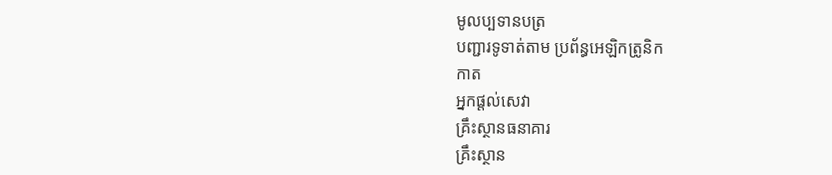មូលប្បទានបត្រ
បញ្ជារទូទាត់តាម ប្រព័ន្ធអេឡិកត្រូនិក
កាត
អ្នកផ្តល់សេវា
គ្រឹះស្ថានធនាគារ
គ្រឹះស្ថាន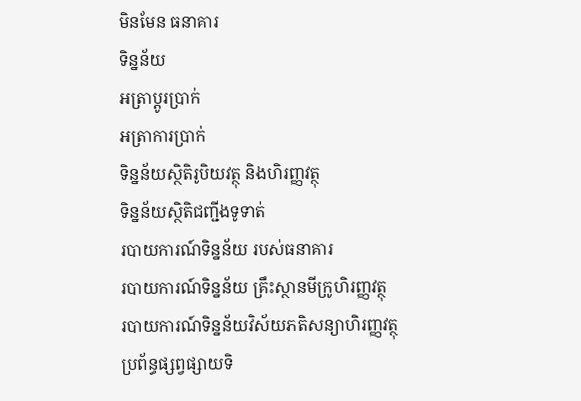មិនមែន ធនាគារ
ទិន្នន័យ
អត្រាប្តូរបា្រក់
អត្រាការប្រាក់
ទិន្នន័យស្ថិតិរូបិយវត្ថុ និងហិរញ្ញវត្ថុ
ទិន្នន័យស្ថិតិជញ្ជីងទូទាត់
របាយការណ៍ទិន្នន័យ របស់ធនាគារ
របាយការណ៍ទិន្នន័យ គ្រឹះស្ថានមីក្រូហិរញ្ញវត្ថុ
របាយការណ៍ទិន្នន័យវិស័យភតិសន្យាហិរញ្ញវត្ថុ
ប្រព័ន្ធផ្សព្វផ្សាយទិ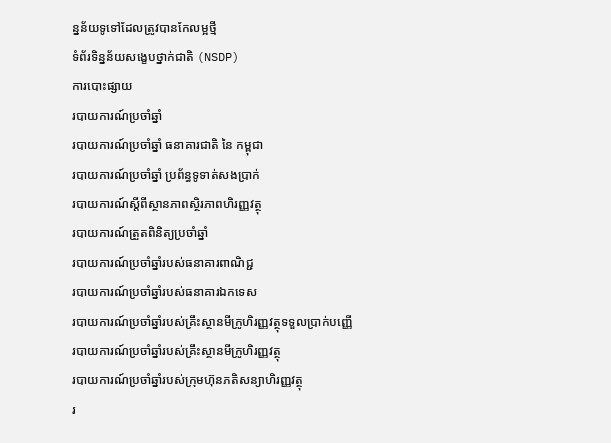ន្នន័យទូទៅដែលត្រូវបានកែលម្អថ្មី
ទំព័រទិន្នន័យសង្ខេបថ្នាក់ជាតិ (NSDP)
ការបោះផ្សាយ
របាយការណ៍ប្រចាំឆ្នាំ
របាយការណ៍ប្រចាំឆ្នាំ ធនាគារជាតិ នៃ កម្ពុជា
របាយការណ៍ប្រចាំឆ្នាំ ប្រព័ន្ធទូទាត់សងប្រាក់
របាយការណ៍ស្តីពីស្ថានភាពស្ថិរភាពហិរញ្ញវត្ថុ
របាយការណ៍ត្រួតពិនិត្យប្រចាំឆ្នាំ
របាយការណ៍ប្រចាំឆ្នាំរបស់ធនាគារពាណិជ្ជ
របាយការណ៍ប្រចាំឆ្នាំរបស់ធនាគារឯកទេស
របាយការណ៍ប្រចាំឆ្នាំរបស់គ្រឹះស្ថានមីក្រូហិរញ្ញវត្ថុទទួលប្រាក់បញ្ញើ
របាយការណ៍ប្រចាំឆ្នាំរបស់គ្រឹះស្ថានមីក្រូហិរញ្ញវត្ថុ
របាយការណ៍ប្រចាំឆ្នាំរបស់ក្រុមហ៊ុនភតិសន្យាហិរញ្ញវត្ថុ
រ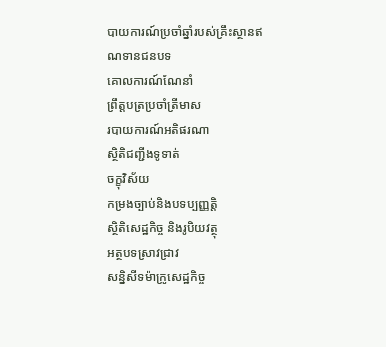បាយការណ៍ប្រចាំឆ្នាំរបស់គ្រឹះស្ថានឥណទានជនបទ
គោលការណ៍ណែនាំ
ព្រឹត្តបត្រប្រចាំត្រីមាស
របាយការណ៍អតិផរណា
ស្ថិតិជញ្ជីងទូទាត់
ចក្ខុវិស័យ
កម្រងច្បាប់និងបទប្បញ្ញត្តិ
ស្ថិតិសេដ្ឋកិច្ច និងរូបិយវត្ថុ
អត្ថបទស្រាវជ្រាវ
សន្និសីទម៉ាក្រូសេដ្ឋកិច្ច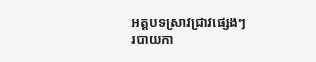អត្តបទស្រាវជ្រាវផ្សេងៗ
របាយកា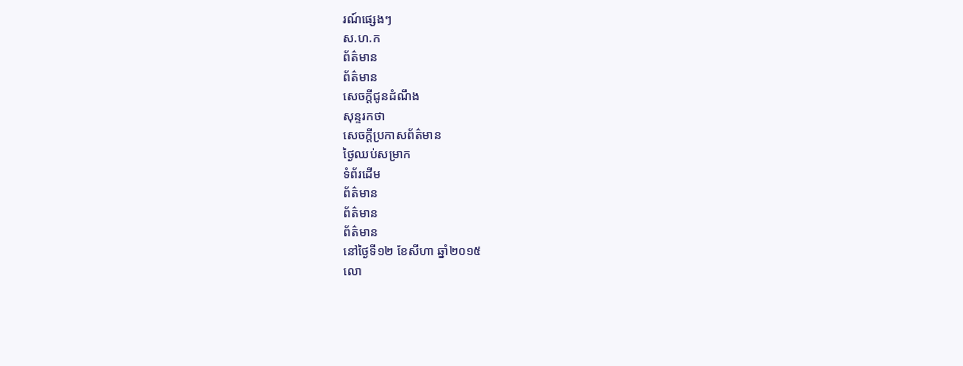រណ៍ផ្សេងៗ
ស.ហ.ក
ព័ត៌មាន
ព័ត៌មាន
សេចក្តីជូនដំណឹង
សុន្ទរកថា
សេចក្តីប្រកាសព័ត៌មាន
ថ្ងៃឈប់សម្រាក
ទំព័រដើម
ព័ត៌មាន
ព័ត៌មាន
ព័ត៌មាន
នៅថ្ងៃទី១២ ខែសីហា ឆ្នាំ២០១៥
លោ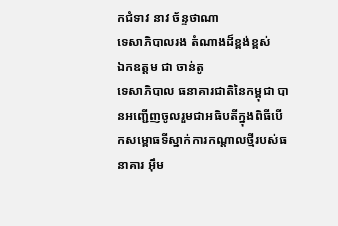កជំទាវ នាវ ច័ន្ទថាណា
ទេសាភិបាលរង តំណាងដ៏ខ្ពង់ខ្ពស់
ឯកឧត្តម ជា ចាន់តូ
ទេសាភិបាល ធនាគារជាតិនៃកម្ពុជា បានអញ្ជើញចូលរួមជាអធិបតីក្នុងពិធីបើកសម្ពោធទីស្នាក់ការកណ្តាលថ្មីរបស់ធនាគារ អ៊ឹម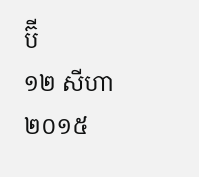ប៊ី
១២ សីហា ២០១៥